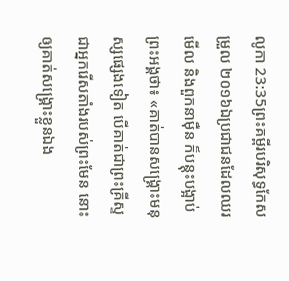លូកា 23:35ព្រះគម្ពីរបរិសុទ្ធកែសម្រួល ២០១៦ឯប្រជាជនដែលឈរមើល និងពួកនាម៉ឺន ក៏បន្តុះបង្អាប់ព្រះអង្គថា៖ «គាត់បានសង្គ្រោះមនុស្សផ្សេងទៀត បើគាត់ជាព្រះគ្រីស្ទ ជាអ្នករើសតាំងរបស់ព្រះមែន នោះឲ្យគាត់សង្គ្រោះខ្លួនឯង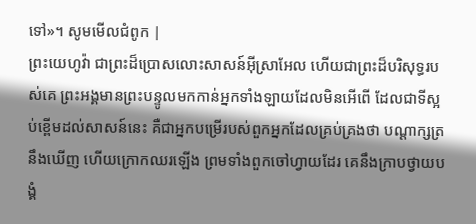ទៅ»។ សូមមើលជំពូក |
ព្រះយេហូវ៉ា ជាព្រះដ៏ប្រោសលោះសាសន៍អ៊ីស្រាអែល ហើយជាព្រះដ៏បរិសុទ្ធរបស់គេ ព្រះអង្គមានព្រះបន្ទូលមកកាន់អ្នកទាំងឡាយដែលមិនអើពើ ដែលជាទីស្អប់ខ្ពើមដល់សាសន៍នេះ គឺជាអ្នកបម្រើរបស់ពួកអ្នកដែលគ្រប់គ្រងថា បណ្ដាក្សត្រនឹងឃើញ ហើយក្រោកឈរឡើង ព្រមទាំងពួកចៅហ្វាយដែរ គេនឹងក្រាបថ្វាយបង្គំ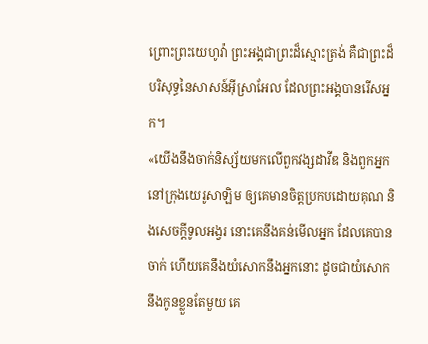ព្រោះព្រះយេហូវ៉ា ព្រះអង្គជាព្រះដ៏ស្មោះត្រង់ គឺជាព្រះដ៏បរិសុទ្ធនៃសាសន៍អ៊ីស្រាអែល ដែលព្រះអង្គបានរើសអ្នក។
«យើងនឹងចាក់និស្ស័យមកលើពួកវង្សដាវីឌ និងពួកអ្នកនៅក្រុងយេរូសាឡិម ឲ្យគេមានចិត្តប្រកបដោយគុណ និងសេចក្ដីទូលអង្វរ នោះគេនឹងគន់មើលអ្នក ដែលគេបានចាក់ ហើយគេនឹងយំសោកនឹងអ្នកនោះ ដូចជាយំសោកនឹងកូនខ្លួនតែមួយ គេ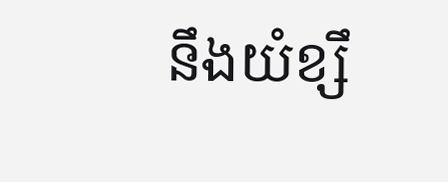នឹងយំខ្សឹ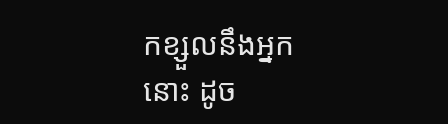កខ្សួលនឹងអ្នកនោះ ដូច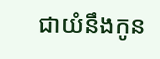ជាយំនឹងកូន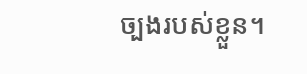ច្បងរបស់ខ្លួន។